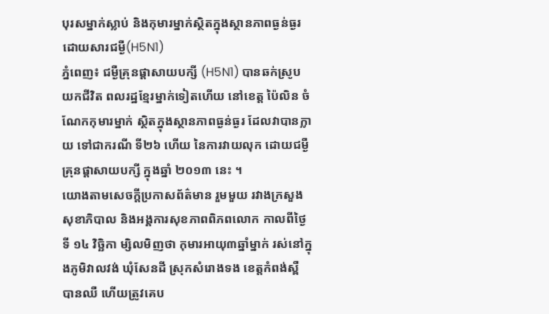បុរសម្នាក់ស្លាប់ និងកុមារម្នាក់ស្ថិតក្នុងស្ថានភាពធ្ងន់ធ្ងរ ដោយសារជម្ងឺ(H5N1)
ភ្នំពេញ៖ ជម្ងឺគ្រុនផ្ដាសាយបក្សី (H5N1) បានឆក់ស្រូបយកជីវិត ពលរដ្ឋខ្មែរម្នាក់ទៀតហើយ នៅខេត្ត ប៉ៃលិន ចំ ណែកកុមារម្នាក់ ស្ថិតក្នុងស្ថានភាពធ្ងន់ធ្ងរ ដែលវាបានក្លាយ ទៅជាករណី ទី២៦ ហើយ នៃការវាយលុក ដោយជម្ងឺគ្រុនផ្ដាសាយបក្សី ក្នុងឆ្នាំ ២០១៣ នេះ ។
យោងតាមសេចក្ដីប្រកាសព័ត៌មាន រួមមួយ រវាងក្រសួងសុខាភិបាល និងអង្គការសុខភាពពិភពលោក កាលពីថ្ងៃទី ១៤ វិច្ឆិកា ម្សិលមិញថា កុមារអាយុ៣ឆ្នាំម្នាក់ រស់នៅក្នុងភូមិវាលវង់ ឃុំសែនដី ស្រុកសំរោងទង ខេត្តកំពង់ស្ពឺ បានឈឺ ហើយត្រូវគេប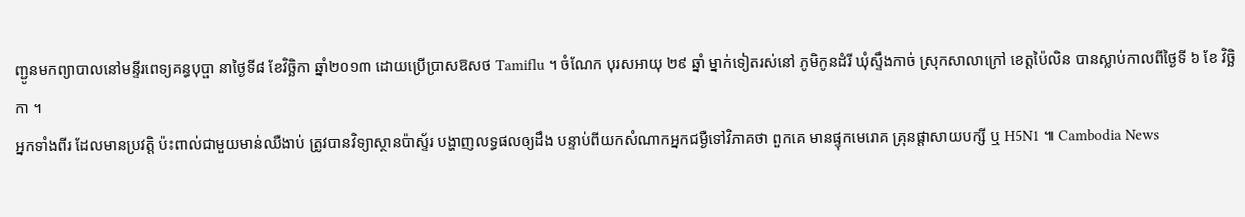ញ្ជូនមកព្យាបាលនៅមន្ទីរពេទ្យគន្ធបុប្ផា នាថ្ងៃទី៨ ខែវិច្ឆិកា ឆ្នាំ២០១៣ ដោយប្រើប្រាសឱសថ Tamiflu ។ ចំណែក បុរសអាយុ ២៩ ឆ្នាំ ម្នាក់ទៀតរស់នៅ ភូមិកូនដំរី ឃុំស្ទឹងកាច់ ស្រុកសាលាក្រៅ ខេត្តប៉ៃលិន បានស្លាប់កាលពីថ្ងៃទី ៦ ខែ វិច្ឆិកា ។
អ្នកទាំងពីរ ដែលមានប្រវត្តិ ប៉ះពាល់ជាមួយមាន់ឈឺងាប់ ត្រូវបានវិទ្យាស្ថានប៉ាស្ទ័រ បង្ហាញលទ្ធផលឲ្យដឹង បន្ទាប់ពីយកសំណាកអ្នកជម្ងឺទៅវិភាគថា ពួកគេ មានផ្ទុកមេរោគ គ្រុនផ្ដាសាយបក្សី ឬ H5N1 ៕ Cambodia News